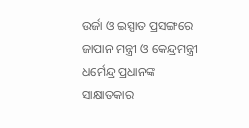ଉର୍ଜା ଓ ଇସ୍ପାତ ପ୍ରସଙ୍ଗରେ ଜାପାନ ମନ୍ତ୍ରୀ ଓ କେନ୍ଦ୍ରମନ୍ତ୍ରୀ ଧର୍ମେନ୍ଦ୍ର ପ୍ରଧାନଙ୍କ ସାକ୍ଷାତକାର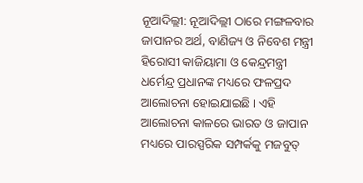ନୂଆଦିଲ୍ଲୀ: ନୂଆଦିଲ୍ଲୀ ଠାରେ ମଙ୍ଗଳବାର ଜାପାନର ଅର୍ଥ, ବାଣିଜ୍ୟ ଓ ନିବେଶ ମନ୍ତ୍ରୀ ହିରୋସୀ କାଜିୟାମା ଓ କେନ୍ଦ୍ରମନ୍ତ୍ରୀ ଧର୍ମେନ୍ଦ୍ର ପ୍ରଧାନଙ୍କ ମଧ୍ୟରେ ଫଳପ୍ରଦ ଆଲୋଚନା ହୋଇଯାଇଛି । ଏହି ଆଲୋଚନା କାଳରେ ଭାରତ ଓ ଜାପାନ ମଧ୍ୟରେ ପାରସ୍ପରିକ ସମ୍ପର୍କକୁ ମଜବୁତ୍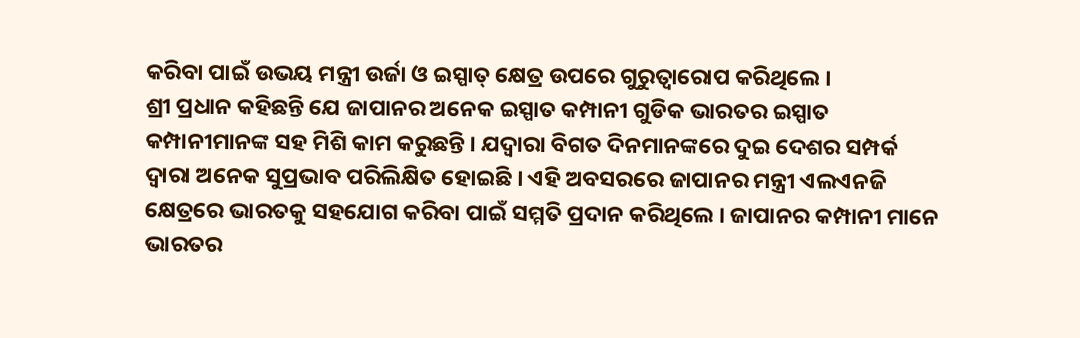କରିବା ପାଇଁ ଉଭୟ ମନ୍ତ୍ରୀ ଉର୍ଜା ଓ ଇସ୍ପାତ୍ କ୍ଷେତ୍ର ଉପରେ ଗୁରୁତ୍ୱାରୋପ କରିଥିଲେ ।
ଶ୍ରୀ ପ୍ରଧାନ କହିଛନ୍ତି ଯେ ଜାପାନର ଅନେକ ଇସ୍ପାତ କମ୍ପାନୀ ଗୁଡିକ ଭାରତର ଇସ୍ପାତ କମ୍ପାନୀମାନଙ୍କ ସହ ମିଶି କାମ କରୁଛନ୍ତି । ଯଦ୍ୱାରା ବିଗତ ଦିନମାନଙ୍କରେ ଦୁଇ ଦେଶର ସମ୍ପର୍କ ଦ୍ୱାରା ଅନେକ ସୁପ୍ରଭାବ ପରିଲିକ୍ଷିତ ହୋଇଛି । ଏହି ଅବସରରେ ଜାପାନର ମନ୍ତ୍ରୀ ଏଲଏନଜି କ୍ଷେତ୍ରରେ ଭାରତକୁ ସହଯୋଗ କରିବା ପାଇଁ ସମ୍ମତି ପ୍ରଦାନ କରିଥିଲେ । ଜାପାନର କମ୍ପାନୀ ମାନେ ଭାରତର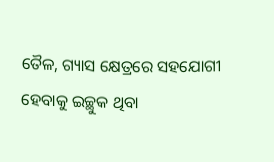ତୈଳ, ଗ୍ୟାସ କ୍ଷେତ୍ରରେ ସହଯୋଗୀ ହେବାକୁ ଇଚ୍ଛୁକ ଥିବା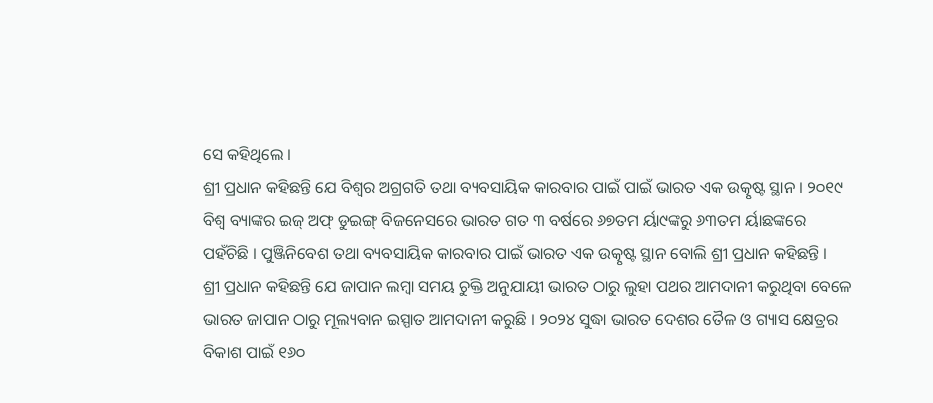ସେ କହିଥିଲେ ।
ଶ୍ରୀ ପ୍ରଧାନ କହିଛନ୍ତି ଯେ ବିଶ୍ୱର ଅଗ୍ରଗତି ତଥା ବ୍ୟବସାୟିକ କାରବାର ପାଇଁ ପାଇଁ ଭାରତ ଏକ ଉତ୍କୃଷ୍ଟ ସ୍ଥାନ । ୨୦୧୯ ବିଶ୍ୱ ବ୍ୟାଙ୍କର ଇଜ୍ ଅଫ୍ ଡୁଇଙ୍ଗ୍ ବିଜନେସରେ ଭାରତ ଗତ ୩ ବର୍ଷରେ ୬୭ତମ ର୍ୟା୯ଙ୍କରୁ ୬୩ତମ ର୍ୟାଛଙ୍କରେ ପହଁଚିଛି । ପୁଞ୍ଜିନିବେଶ ତଥା ବ୍ୟବସାୟିକ କାରବାର ପାଇଁ ଭାରତ ଏକ ଉତ୍କୃଷ୍ଟ ସ୍ଥାନ ବୋଲି ଶ୍ରୀ ପ୍ରଧାନ କହିଛନ୍ତି ।
ଶ୍ରୀ ପ୍ରଧାନ କହିଛନ୍ତି ଯେ ଜାପାନ ଲମ୍ବା ସମୟ ଚୁକ୍ତି ଅନୁଯାୟୀ ଭାରତ ଠାରୁ ଲୁହା ପଥର ଆମଦାନୀ କରୁଥିବା ବେଳେ ଭାରତ ଜାପାନ ଠାରୁ ମୂଲ୍ୟବାନ ଇସ୍ପାତ ଆମଦାନୀ କରୁଛି । ୨୦୨୪ ସୁଦ୍ଧା ଭାରତ ଦେଶର ତୈଳ ଓ ଗ୍ୟାସ କ୍ଷେତ୍ରର ବିକାଶ ପାଇଁ ୧୬୦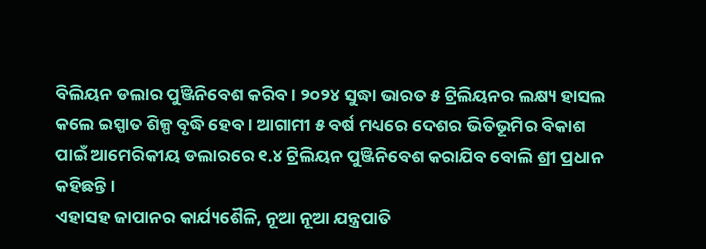ବିଲିୟନ ଡଲାର ପୁଞ୍ଜିନିବେଶ କରିବ । ୨୦୨୪ ସୁଦ୍ଧା ଭାରତ ୫ ଟ୍ରିଲିୟନର ଲକ୍ଷ୍ୟ ହାସଲ କଲେ ଇସ୍ପାତ ଶିଳ୍ପ ବୃଦ୍ଧି ହେବ । ଆଗାମୀ ୫ ବର୍ଷ ମଧ୍ୟରେ ଦେଶର ଭିତିଭୂମିର ବିକାଶ ପାଇଁ ଆମେରିକୀୟ ଡଲାରରେ ୧.୪ ଟ୍ରିଲିୟନ ପୁଞ୍ଜିନିବେଶ କରାଯିବ ବୋଲି ଶ୍ରୀ ପ୍ରଧାନ କହିଛନ୍ତି ।
ଏହାସହ ଜାପାନର କାର୍ଯ୍ୟଶୈଳି, ନୂଆ ନୂଆ ଯନ୍ତ୍ରପାତି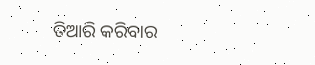ତିଆରି କରିବାର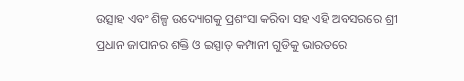ଉତ୍ସାହ ଏବଂ ଶିଳ୍ପ ଉଦ୍ୟୋଗକୁ ପ୍ରଶଂସା କରିବା ସହ ଏହି ଅବସରରେ ଶ୍ରୀ ପ୍ରଧାନ ଜାପାନର ଶକ୍ତି ଓ ଇସ୍ପାତ୍ କମ୍ପାନୀ ଗୁଡିକୁ ଭାରତରେ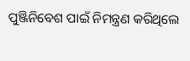ପୁଞ୍ଜିନିବେଶ ପାଇଁ ନିମନ୍ତ୍ରଣ କରିଥିଲେ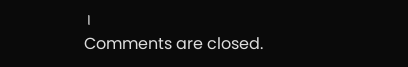।
Comments are closed.